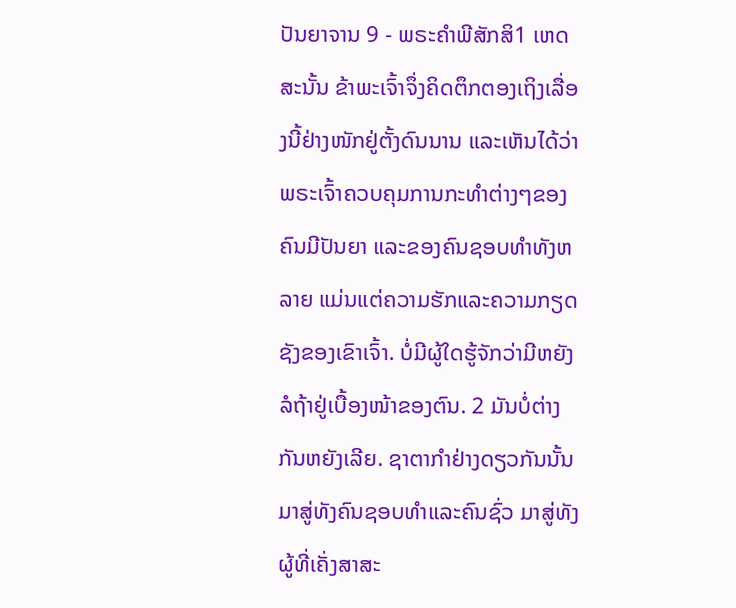ປັນຍາຈານ 9 - ພຣະຄຳພີສັກສິ1 ເຫດສະນັ້ນ ຂ້າພະເຈົ້າຈຶ່ງຄິດຕຶກຕອງເຖິງເລື່ອງນີ້ຢ່າງໜັກຢູ່ຕັ້ງດົນນານ ແລະເຫັນໄດ້ວ່າພຣະເຈົ້າຄວບຄຸມການກະທຳຕ່າງໆຂອງຄົນມີປັນຍາ ແລະຂອງຄົນຊອບທຳທັງຫລາຍ ແມ່ນແຕ່ຄວາມຮັກແລະຄວາມກຽດຊັງຂອງເຂົາເຈົ້າ. ບໍ່ມີຜູ້ໃດຮູ້ຈັກວ່າມີຫຍັງລໍຖ້າຢູ່ເບື້ອງໜ້າຂອງຕົນ. 2 ມັນບໍ່ຕ່າງກັນຫຍັງເລີຍ. ຊາຕາກຳຢ່າງດຽວກັນນັ້ນມາສູ່ທັງຄົນຊອບທຳແລະຄົນຊົ່ວ ມາສູ່ທັງຜູ້ທີ່ເຄັ່ງສາສະ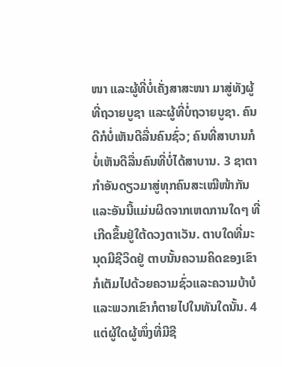ໜາ ແລະຜູ້ທີ່ບໍ່ເຄັ່ງສາສະໜາ ມາສູ່ທັງຜູ້ທີ່ຖວາຍບູຊາ ແລະຜູ້ທີ່ບໍ່ຖວາຍບູຊາ. ຄົນດີກໍບໍ່ເຫັນດີລື່ນຄົນຊົ່ວ; ຄົນທີ່ສາບານກໍບໍ່ເຫັນດີລື່ນຄົນທີ່ບໍ່ໄດ້ສາບານ. 3 ຊາຕາກຳອັນດຽວມາສູ່ທຸກຄົນສະເໝີໜ້າກັນ ແລະອັນນີ້ແມ່ນຜິດຈາກເຫດການໃດໆ ທີ່ເກີດຂຶ້ນຢູ່ໃຕ້ດວງຕາເວັນ. ຕາບໃດທີ່ມະນຸດມີຊີວິດຢູ່ ຕາບນັ້ນຄວາມຄິດຂອງເຂົາກໍເຕັມໄປດ້ວຍຄວາມຊົ່ວແລະຄວາມບ້າບໍ ແລະພວກເຂົາກໍຕາຍໄປໃນທັນໃດນັ້ນ. 4 ແຕ່ຜູ້ໃດຜູ້ໜຶ່ງທີ່ມີຊີ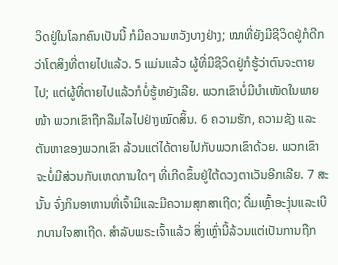ວິດຢູ່ໃນໂລກຄົນເປັນນີ້ ກໍມີຄວາມຫວັງບາງຢ່າງ; ໝາທີ່ຍັງມີຊີວິດຢູ່ກໍດີກວ່າໂຕສິງທີ່ຕາຍໄປແລ້ວ. 5 ແມ່ນແລ້ວ ຜູ້ທີ່ມີຊີວິດຢູ່ກໍຮູ້ວ່າຕົນຈະຕາຍໄປ; ແຕ່ຜູ້ທີ່ຕາຍໄປແລ້ວກໍບໍ່ຮູ້ຫຍັງເລີຍ. ພວກເຂົາບໍ່ມີບຳເໜັດໃນພາຍໜ້າ ພວກເຂົາຖືກລືມໄລໄປຢ່າງໝົດສິ້ນ. 6 ຄວາມຮັກ, ຄວາມຊັງ ແລະຕັນຫາຂອງພວກເຂົາ ລ້ວນແຕ່ໄດ້ຕາຍໄປກັບພວກເຂົາດ້ວຍ. ພວກເຂົາຈະບໍ່ມີສ່ວນກັບເຫດການໃດໆ ທີ່ເກີດຂຶ້ນຢູ່ໃຕ້ດວງຕາເວັນອີກເລີຍ. 7 ສະນັ້ນ ຈົ່ງກິນອາຫານທີ່ເຈົ້າມີແລະມີຄວາມສຸກສາເຖີດ; ດື່ມເຫຼົ້າອະງຸ່ນແລະເບີກບານໃຈສາເຖີດ. ສຳລັບພຣະເຈົ້າແລ້ວ ສິ່ງເຫຼົ່ານີ້ລ້ວນແຕ່ເປັນການຖືກ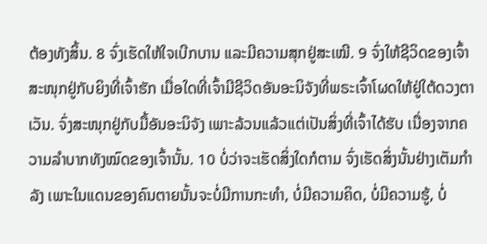ຕ້ອງທັງສິ້ນ. 8 ຈົ່ງເຮັດໃຫ້ໃຈເບີກບານ ແລະມີຄວາມສຸກຢູ່ສະເໝີ. 9 ຈົ່ງໃຫ້ຊີວິດຂອງເຈົ້າສະໜຸກຢູ່ກັບຍິງທີ່ເຈົ້າຮັກ ເມື່ອໃດທີ່ເຈົ້າມີຊີວິດອັນອະນິຈັງທີ່ພຣະເຈົ້າໂຜດໃຫ້ຢູ່ໃຕ້ດວງຕາເວັນ. ຈົ່ງສະໜຸກຢູ່ກັບມື້ອັນອະນິຈັງ ເພາະລ້ວນແລ້ວແຕ່ເປັນສິ່ງທີ່ເຈົ້າໄດ້ຮັບ ເນື່ອງຈາກຄວາມລຳບາກທັງໝົດຂອງເຈົ້ານັ້ນ. 10 ບໍ່ວ່າຈະເຮັດສິ່ງໃດກໍຕາມ ຈົ່ງເຮັດສິ່ງນັ້ນຢ່າງເຕັມກຳລັງ ເພາະໃນແດນຂອງຄົນຕາຍນັ້ນຈະບໍ່ມີການກະທຳ, ບໍ່ມີຄວາມຄິດ, ບໍ່ມີຄວາມຮູ້, ບໍ່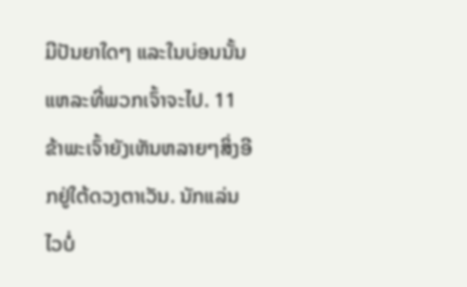ມີປັນຍາໃດໆ ແລະໃນບ່ອນນັ້ນແຫລະທີ່ພວກເຈົ້າຈະໄປ. 11 ຂ້າພະເຈົ້າຍັງເຫັນຫລາຍໆສິ່ງອີກຢູ່ໃຕ້ດວງຕາເວັນ. ນັກແລ່ນໄວບໍ່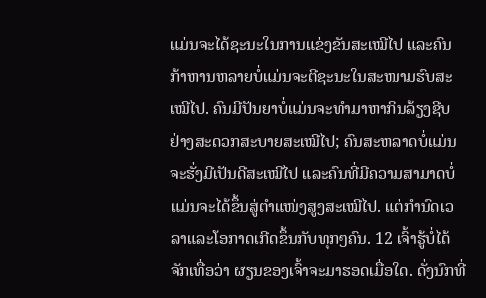ແມ່ນຈະໄດ້ຊະນະໃນການແຂ່ງຂັນສະເໝີໄປ ແລະຄົນກ້າຫານຫລາຍບໍ່ແມ່ນຈະຕີຊະນະໃນສະໜາມຮົບສະເໝີໄປ. ຄົນມີປັນຍາບໍ່ແມ່ນຈະທຳມາຫາກິນລ້ຽງຊີບຢ່າງສະດວກສະບາຍສະເໝີໄປ; ຄົນສະຫລາດບໍ່ແມ່ນຈະຮັ່ງມີເປັນດີສະເໝີໄປ ແລະຄົນທີ່ມີຄວາມສາມາດບໍ່ແມ່ນຈະໄດ້ຂຶ້ນສູ່ຕຳແໜ່ງສູງສະເໝີໄປ. ແຕ່ກຳນົດເວລາແລະໂອກາດເກີດຂຶ້ນກັບທຸກໆຄົນ. 12 ເຈົ້າຮູ້ບໍ່ໄດ້ຈັກເທື່ອວ່າ ຜຽນຂອງເຈົ້າຈະມາຮອດເມື່ອໃດ. ດັ່ງນົກທີ່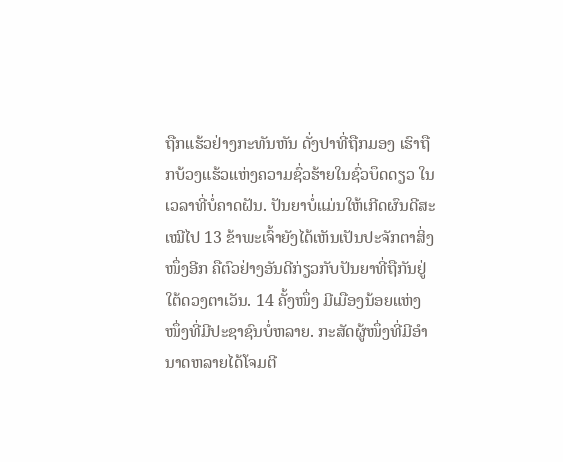ຖືກແຮ້ວຢ່າງກະທັນຫັນ ດັ່ງປາທີ່ຖືກມອງ ເຮົາຖືກບ້ວງແຮ້ວແຫ່ງຄວາມຊົ່ວຮ້າຍໃນຊົ່ວບຶດດຽວ ໃນເວລາທີ່ບໍ່ຄາດຝັນ. ປັນຍາບໍ່ແມ່ນໃຫ້ເກີດຜົນດີສະເໝີໄປ 13 ຂ້າພະເຈົ້າຍັງໄດ້ເຫັນເປັນປະຈັກຕາສິ່ງໜຶ່ງອີກ ຄືຕົວຢ່າງອັນດີກ່ຽວກັບປັນຍາທີ່ຖືກັນຢູ່ໃຕ້ດວງຕາເວັນ. 14 ຄັ້ງໜຶ່ງ ມີເມືອງນ້ອຍແຫ່ງໜຶ່ງທີ່ມີປະຊາຊົນບໍ່ຫລາຍ. ກະສັດຜູ້ໜຶ່ງທີ່ມີອຳນາດຫລາຍໄດ້ໂຈມຕີ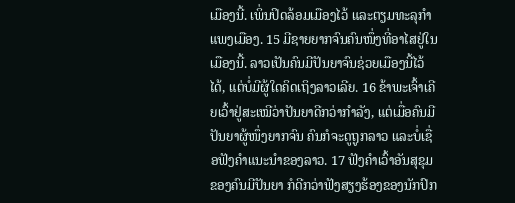ເມືອງນີ້. ເພິ່ນປິດລ້ອມເມືອງໄວ້ ແລະຕຽມທະລຸກຳແພງເມືອງ. 15 ມີຊາຍຍາກຈົນຄົນໜຶ່ງທີ່ອາໄສຢູ່ໃນເມືອງນີ້. ລາວເປັນຄົນມີປັນຍາຈົນຊ່ວຍເມືອງນີ້ໄວ້ໄດ້, ແຕ່ບໍ່ມີຜູ້ໃດຄິດເຖິງລາວເລີຍ. 16 ຂ້າພະເຈົ້າເຄີຍເວົ້າຢູ່ສະເໝີວ່າປັນຍາດີກວ່າກຳລັງ, ແຕ່ເມື່ອຄົນມີປັນຍາຜູ້ໜຶ່ງຍາກຈົນ ຄົນກໍຈະດູຖູກລາວ ແລະບໍ່ເຊື່ອຟັງຄຳແນະນຳຂອງລາວ. 17 ຟັງຄຳເວົ້າອັນສຸຂຸມຂອງຄົນມີປັນຍາ ກໍດີກວ່າຟັງສຽງຮ້ອງຂອງນັກປົກ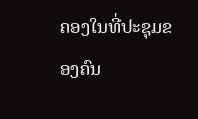ຄອງໃນທີ່ປະຊຸມຂອງຄົນ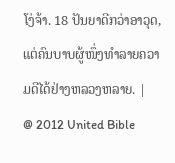ໂງ່ຈ້າ. 18 ປັນຍາດີກວ່າອາວຸດ, ແຕ່ຄົນບາບຜູ້ໜຶ່ງທຳລາຍຄວາມດີໄດ້ຢ່າງຫລວງຫລາຍ. |
@ 2012 United Bible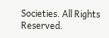Societies. All Rights Reserved.